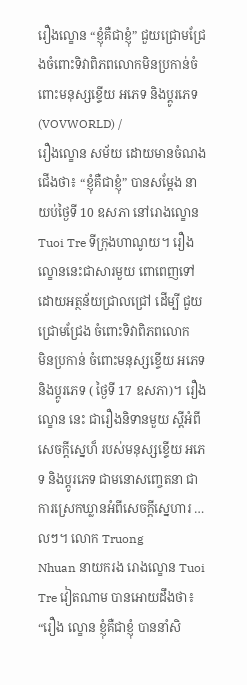រឿងល្ខោន “ខ្ញុំគឺជាខ្ញុំ” ជួយជ្រោមជ្រែងចំពោះទិវាពិភពលោកមិនប្រកាន់ចំពោះមនុស្សខ្ទើយ អភេទ និងប្តូរភេទ
(VOVWORLD) /
រឿងល្ខោន សម័យ ដោយមានចំណងជើងថា៖ “ខ្ញុំគឺជាខ្ញុំ” បានសម្ដែង នាយប់ថ្ងៃទី 10 ឧសភា នៅរោងល្ខោន Tuoi Tre ទីក្រុងហាណូយ។ រឿង ល្ខោននេះជាសារមួយ ពោពេញទៅដោយអត្ថន័យជ្រាលជ្រៅ ដើម្បី ជួយជ្រោមជ្រែង ចំពោះទិវាពិភពលោក
មិនប្រកាន់ ចំពោះមនុស្សខ្ទើយ អភេទ និងប្តូរភេទ ( ថ្ងៃទី 17 ឧសភា)។ រឿងល្ខោន នេះ ជារឿងនិទានមួយ ស្ដីអំពីសេចក្ដីស្នេហ៏ របស់មនុស្សខ្ទើយ អភេទ និងប្តូរភេទ ជាមនោសញ្ចេតនា ជាការស្រេកឃ្លានអំពីសេចក្ដីស្នេហារ …លៗ។ លោក Truong
Nhuan នាយករង រោងល្ខោន Tuoi Tre វៀតណាម បានអោយដឹងថា៖
“រឿង ល្ខោន ខ្ញុំគឺជាខ្ញុំ បាននាំសិ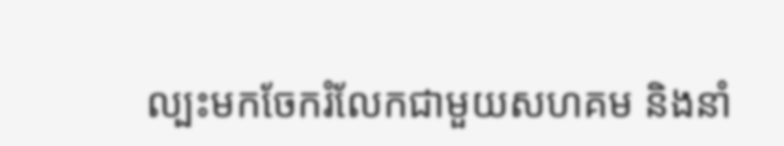ល្បះមកចែករំលែកជាមួយសហគម និងនាំ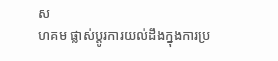ស
ហគម ផ្លាស់ប្តូរការយល់ដឹងក្នុងការប្រ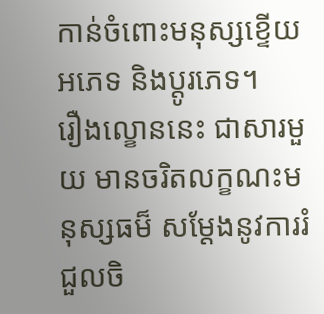កាន់ចំពោះមនុស្សខ្ទើយ អភេទ និងប្តូរភេទ។
រឿងល្ខោននេះ ជាសារមួយ មានចរិតលក្ខណះមនុស្សធម៏ សម្ដែងនូវការរំជួលចិ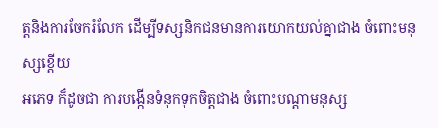ត្តនិងការចែករំលែក ដើម្បីទស្សនិកជនមានការយោកយល់គ្នាជាង ចំពោះមនុស្សខ្តើយ
អភេទ ក៏ដូចជា ការបង្កើនទំនុកទុកចិត្តជាង ចំពោះបណ្ដាមនុស្ស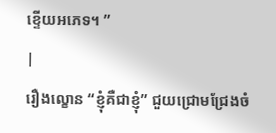ខ្ទើយអភេទ។ ”
|
រឿងល្ខោន “ខ្ញុំគឺជាខ្ញុំ” ជួយជ្រោមជ្រែងចំ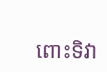ពោះទិវា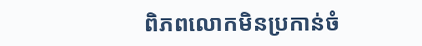ពិភពលោកមិនប្រកាន់ចំ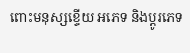ពោះមនុស្សខ្ទើយ អភេទ និងប្តូរភេទ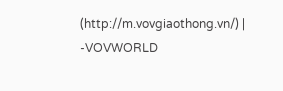(http://m.vovgiaothong.vn/) |
-VOVWORLD